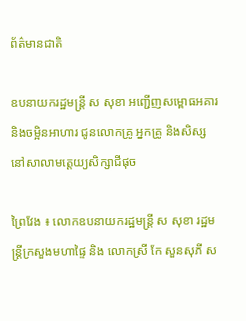ព័ត៌មានជាតិ

ឧបនាយករដ្ឋមន្ត្រី ស សុខា អញ្ជើញសម្ពោធអគារ និងចម្អិនអាហារ ជូនលោកគ្រូ អ្នកគ្រូ និងសិស្ស នៅសាលាមត្តេយ្យសិក្សាជីផុច

ព្រៃវែង ៖ លោកឧបនាយករដ្ឋមន្ត្រី ស សុខា រដ្ឋមន្រ្តីក្រសួងមហាផ្ទៃ និង លោកស្រី កែ សួនសុភី ស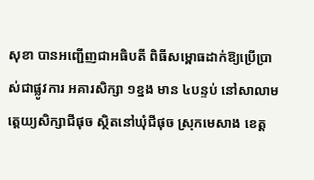សុខា បានអញ្ជើញជាអធិបតី ពិធីសម្ពោធដាក់ឱ្យប្រើប្រាស់ជាផ្លូវការ អគារសិក្សា ១ខ្នង មាន ៤បន្ទប់ នៅសាលាមត្តេយ្យសិក្សាជីផុច ស្ថិតនៅឃុំជីផុច ស្រុកមេសាង ខេត្ត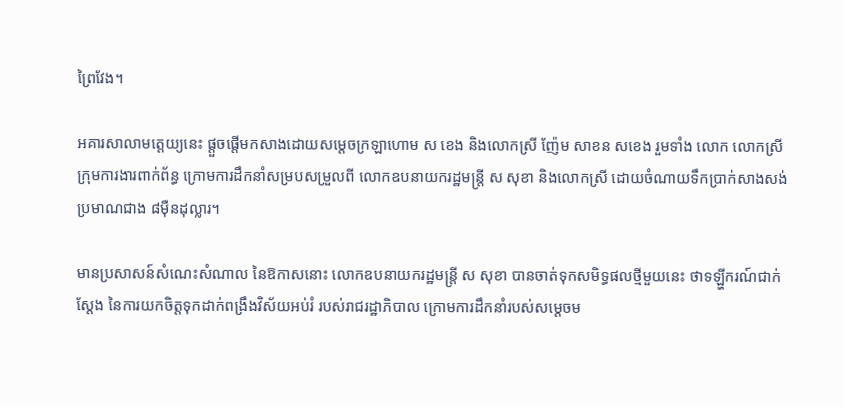ព្រៃវែង។

អគារសាលាមត្តេយ្យនេះ ផ្ដួចផ្ដើមកសាងដោយសម្ដេចក្រឡាហោម ស ខេង និងលោកស្រី ញ៉ែម សាខន សខេង រួមទាំង លោក លោកស្រី ក្រុមការងារពាក់ព័ន្ធ ក្រោមការដឹកនាំសម្របសម្រួលពី លោកឧបនាយករដ្ឋមន្ត្រី ស សុខា និងលោកស្រី ដោយចំណាយទឹកប្រាក់សាងសង់ប្រមាណជាង ៨ម៉ឺនដុល្លារ។

មានប្រសាសន៍សំណេះសំណាល នៃឱកាសនោះ លោកឧបនាយករដ្ឋមន្ត្រី ស សុខា បានចាត់ទុកសមិទ្ធផលថ្មីមួយនេះ ថាទឡ្ហីករណ៍ជាក់ស្ដែង នៃការយកចិត្តទុកដាក់ពង្រឹងវិស័យអប់រំ របស់រាជរដ្ឋាភិបាល ក្រោមការដឹកនាំរបស់សម្ដេចម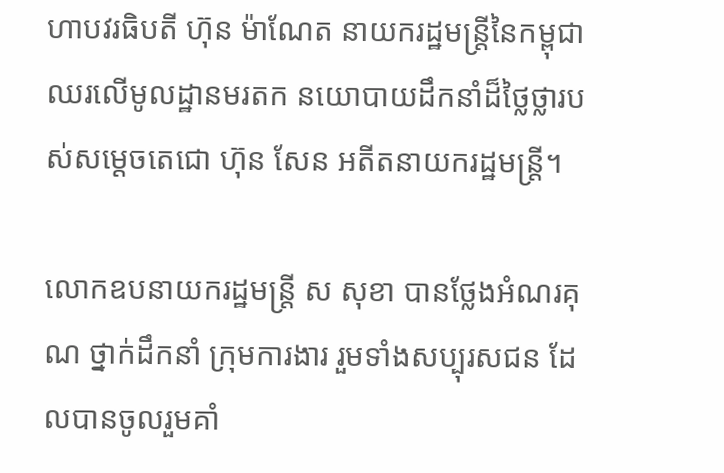ហាបវរធិបតី ហ៊ុន ម៉ាណែត នាយករដ្ឋមន្ត្រីនៃកម្ពុជា ឈរលើមូលដ្ឋានមរតក នយោបាយដឹកនាំដ៏ថ្លៃថ្លារបស់សម្ដេចតេជោ ហ៊ុន សែន អតីតនាយករដ្ឋមន្ត្រី។

លោកឧបនាយករដ្ឋមន្ត្រី ស សុខា បានថ្លែងអំណរគុណ ថ្នាក់ដឹកនាំ ក្រុមការងារ រួមទាំងសប្បុរសជន ដែលបានចូលរួមគាំ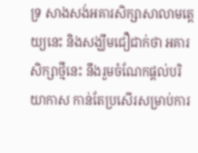ទ្រ សាងសង់អគារសិក្សាសាលាមត្តេយ្យនេះ និងសង្ឃឹមជឿជាក់ថា អគារសិក្សាថ្មីនេះ នឹងរួមចំណែកផ្ដល់បរិយាកាស កាន់តែប្រសើរសម្រាប់ការ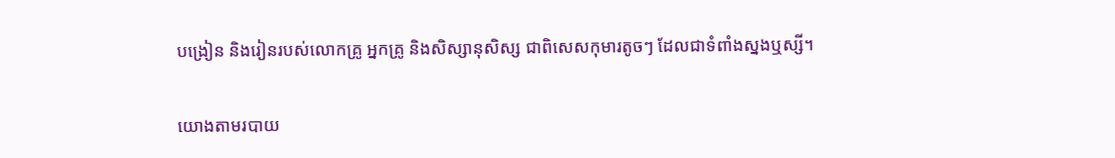បង្រៀន និងរៀនរបស់លោកគ្រូ អ្នកគ្រូ និងសិស្សានុសិស្ស ជាពិសេសកុមារតូចៗ ដែលជាទំពាំងស្នងឬស្សី។

យោងតាមរបាយ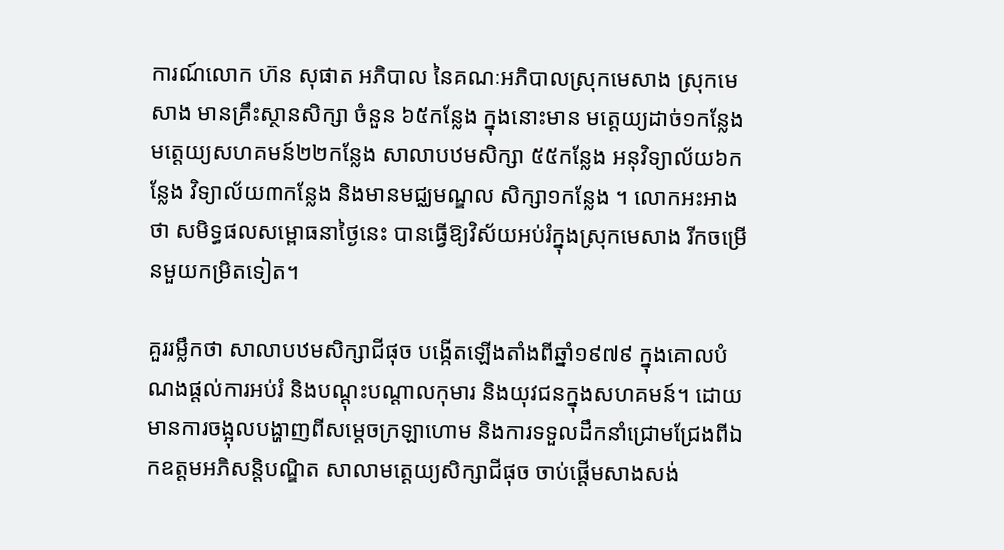ការណ៍លោក ហ៊ន សុផាត អភិបាល នៃគណៈអភិបាលស្រុកមេសាង ស្រុកមេសាង មានគ្រឹះស្ថានសិក្សា ចំនួន ៦៥កន្លែង ក្នុងនោះមាន មត្តេយ្យដាច់១កន្លែង មត្តេយ្យសហគមន៍២២កន្លែង សាលាបឋមសិក្សា ៥៥កន្លែង អនុវិទ្យាល័យ៦កន្លែង វិទ្យាល័យ៣កន្លែង និងមានមជ្ឈមណ្ឌល សិក្សា១កន្លែង ។ លោកអះអាងថា សមិទ្ធផលសម្ពោធនាថ្ងៃនេះ បានធ្វើឱ្យវិស័យអប់រំក្នុងស្រុកមេសាង រីកចម្រើនមួយកម្រិតទៀត។

គួររម្លឹកថា សាលាបឋមសិក្សាជីផុច បង្កើតឡើងតាំងពីឆ្នាំ១៩៧៩ ក្នុងគោលបំណងផ្តល់ការអប់រំ និងបណ្ដុះបណ្ដាលកុមារ និងយុវជនក្នុងសហគមន៍។ ដោយមានការចង្អុលបង្ហាញពីសម្ដេចក្រឡាហោម និងការទទួលដឹកនាំជ្រោមជ្រែងពីឯកឧត្តមអភិសន្តិបណ្ឌិត សាលាមត្តេយ្យសិក្សាជីផុច ចាប់ផ្ដើមសាងសង់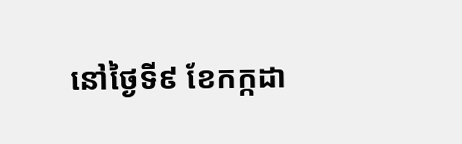នៅថ្ងៃទី៩ ខែកក្កដា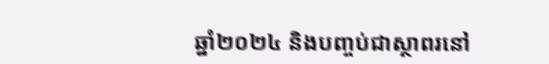ឆ្នាំ២០២៤ និងបញ្ចប់ជាស្ថាពរនៅ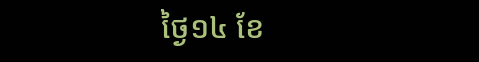ថ្ងៃ១៤ ខែ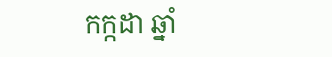កក្កដា ឆ្នាំ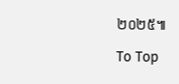២០២៥៕

To Top